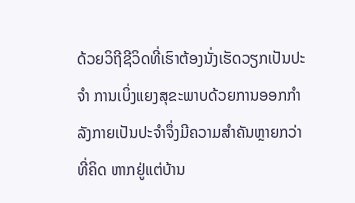ດ້ວຍວິຖີຊີວິດທີ່ເຮົາຕ້ອງນັ່ງເຮັດວຽກເປັນປະຈຳ ການເບິ່ງແຍງສຸຂະພາບດ້ວຍການອອກກຳລັງກາຍເປັນປະຈຳຈຶ່ງມີຄວາມສຳຄັນຫຼາຍກວ່າທີ່ຄິດ ຫາກຢູ່ແຕ່ບ້ານ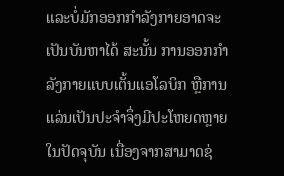ແລະບໍ່ມັກອອກກຳລັງກາຍອາດຈະເປັນບັນຫາໄດ້ ສະນັ້ນ ການອອກກຳລັງກາຍແບບເຕັ້ນແອໂລບິກ ຫຼືການແລ່ນເປັນປະຈຳຈຶ່ງມີປະໂຫຍດຫຼາຍໃນປັດຈຸບັນ ເນື່ອງຈາກສາມາດຊ່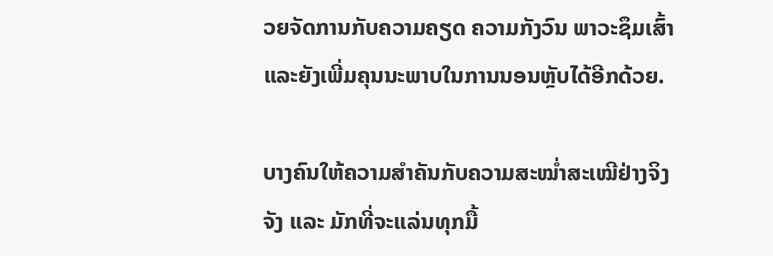ວຍຈັດການກັບຄວາມຄຽດ ຄວາມກັງວົນ ພາວະຊຶມເສົ້າ ແລະຍັງເພີ່ມຄຸນນະພາບໃນການນອນຫຼັບໄດ້ອີກດ້ວຍ.

ບາງຄົນໃຫ້ຄວາມສຳຄັນກັບຄວາມສະໝໍ່າສະເໝີຢ່າງຈິງຈັງ ແລະ ມັກທີ່ຈະແລ່ນທຸກມື້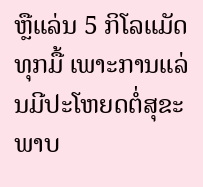ຫຼືແລ່ນ 5 ກິໂລແມັດທຸກມື້ ເພາະການແລ່ນມີປະໂຫຍດຕໍ່ສຸຂະພາບ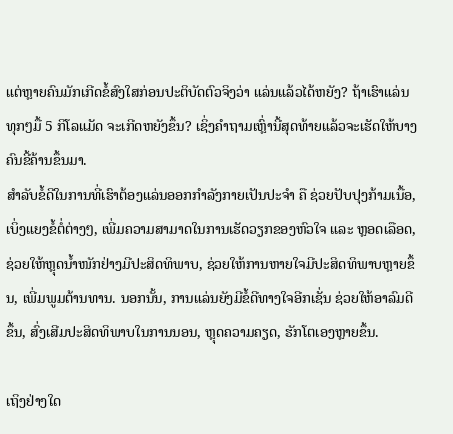ແຕ່ຫຼາຍຄົນມັກເກີດຂໍ້ສົງໃສກ່ອນປະຕິບັດຕົວຈິງວ່າ ແລ່ນແລ້ວໄດ້ຫຍັງ? ຖ້າເຮົາແລ່ນທຸກໆມື້ 5 ກິໂລແມັດ ຈະເກີດຫຍັງຂຶ້ນ? ເຊິ່ງຄຳຖາມເຫຼົ່ານີ້ສຸດທ້າຍແລ້ວຈະເຮັດໃຫ້ບາງຄົນຂີ້ຄ້ານຂຶ້ນມາ.
ສຳລັບຂໍ້ດີໃນການທີ່ເຮົາຕ້ອງແລ່ນອອກກຳລັງກາຍເປັນປະຈຳ ຄື ຊ່ວຍປັບປຸງກ້າມເນື້ອ, ເບິ່ງແຍງຂໍ້ຕໍ່ຕ່າງໆ, ເພີ່ມຄວາມສາມາດໃນການເຮັດວຽກຂອງຫົວໃຈ ແລະ ຫຼອດເລືອດ, ຊ່ວຍໃຫ້ຫຼຸດນໍ້າໜັກຢ່າງມີປະສິດທິພາບ, ຊ່ວຍໃຫ້ການຫາຍໃຈມີປະສິດທິພາບຫຼາຍຂຶ້ນ, ເພີ່ມພູມຕ້ານທານ. ນອກນັ້ນ, ການແລ່ນຍັງມີຂໍ້ດີທາງໃຈອີກເຊັ່ນ ຊ່ວຍໃຫ້ອາລົມດີຂຶ້ນ, ສົ່ງເສີມປະສິດທິພາບໃນການນອນ, ຫຼຸດຄວາມຄຽດ, ຮັກໂຕເອງຫຼາຍຂຶ້ນ.

ເຖິງຢ່າງໃດ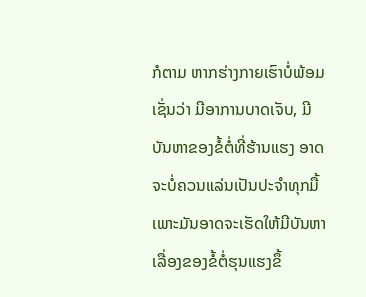ກໍຕາມ ຫາກຮ່າງກາຍເຮົາບໍ່ພ້ອມເຊັ່ນວ່າ ມີອາການບາດເຈັບ, ມີບັນຫາຂອງຂໍ້ຕໍ່ທີ່ຮ້ານແຮງ ອາດຈະບໍ່ຄວນແລ່ນເປັນປະຈຳທຸກມື້ ເພາະມັນອາດຈະເຮັດໃຫ້ມີບັນຫາເລື່ອງຂອງຂໍ້ຕໍ່ຮຸນແຮງຂຶ້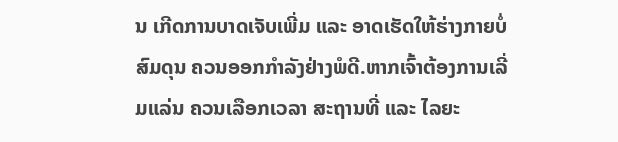ນ ເກີດການບາດເຈັບເພີ່ມ ແລະ ອາດເຮັດໃຫ້ຮ່າງກາຍບໍ່ສົມດຸນ ຄວນອອກກຳລັງຢ່າງພໍດີ.ຫາກເຈົ້າຕ້ອງການເລີ່ມແລ່ນ ຄວນເລືອກເວລາ ສະຖານທີ່ ແລະ ໄລຍະ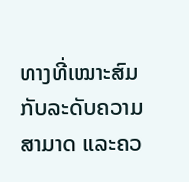ທາງທີ່ເໝາະສົມກັບລະດັບຄວາມສາມາດ ແລະຄວ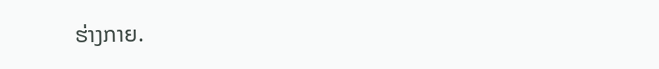ຮ່າງກາຍ.